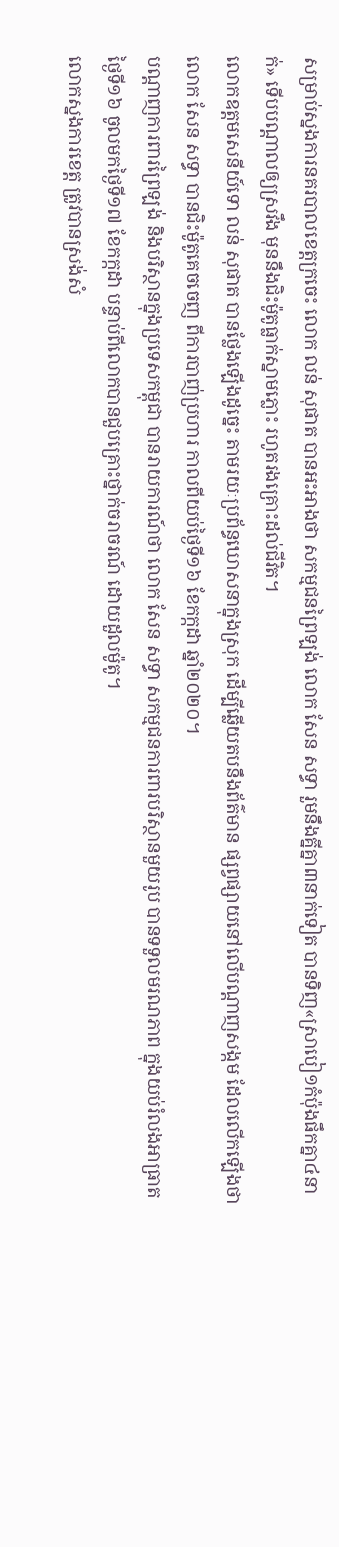សម្រាប់ស្នងការនគរបាលខេត្តក្រចេះ លោក លន់ សុផាត បានអះអាងថា សកម្មជនព្រៃឡង់ លោក សែន សទ្ធា រួមនឹងគ្នីគ្នា៣នាក់ទៀត បានទិញ«ស្រាបៀ១កំប៉ុងផឹកគ្នា៤នាក់» ទើបបណ្ដាលឲ្យស្រវឹង មុននឹងជិះម៉ូតូធ្លាក់ស្នាមភ្លោះ រហូតរងគ្រោះដល់ជីវិត។
លោកឧត្តមសេនីយ៍ទោ លន់ សុផាត បានថ្លែងឡើងដូច្នេះ តាមរយៈប្រព័ន្ធឃោសនាក្នុងស្រុក ដើម្បីឆ្លើយតបនឹងព័ត៌មាន ផ្សព្វផ្សាយនៅលើបណ្ដាញសង្កម ដែលលើកឡើងថា លោក សែន សទ្ធា បានជិះម៉ូតូគេចចេញ ពីការបាញ់ប្រហារ កាលពីយប់ថ្ងៃទី១៦ ខែកក្កដា ឆ្នាំ២០២០។
បណ្ដាញការពារព្រៃឡង់ និងបរិស្ថានក្នុងប្រទេសកម្ពុជា បានរាយការណ៍ថា លោក សែន សទ្ធា សកម្មជនការពារបរិស្ថានមួយរូប បានទទួលមរណភាព ក្នុងយប់រំលងអាធ្រាត ថ្ងៃទី១៦ ចូលមកថ្ងៃទី១៧ ខែកក្កដា បន្ទាប់ពីលោកបានជួបគ្រោះថ្នាក់ចរាចរណ៍ ដោយដួលម៉ូតូ។
លោកស្នងការខេត្ត ត្រូវបានស្រង់សំ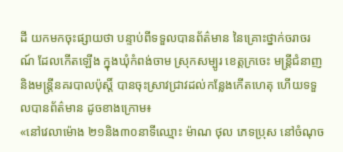ដី យកមកចុះផ្សាយថា បន្ទាប់ពីទទួលបានព័ត៌មាន នៃគ្រោះថ្នាក់ចរាចរណ៍ ដែលកើតឡើង ក្នុងឃុំកំពង់ចាម ស្រុកសម្បូរ ខេត្តក្រចេះ មន្ត្រីជំនាញ និងមន្ត្រីនគរបាលប៉ុស្តិ៍ បានចុះស្រាវជ្រាវដល់កន្លែងកើតហេតុ ហើយទទួលបានព័ត៌មាន ដូចខាងក្រោម៖
«នៅវេលាម៉ោង ២១និង៣០នាទីឈ្មោះ ម៉ាណ ថុល ភេទប្រុស នៅចំណុច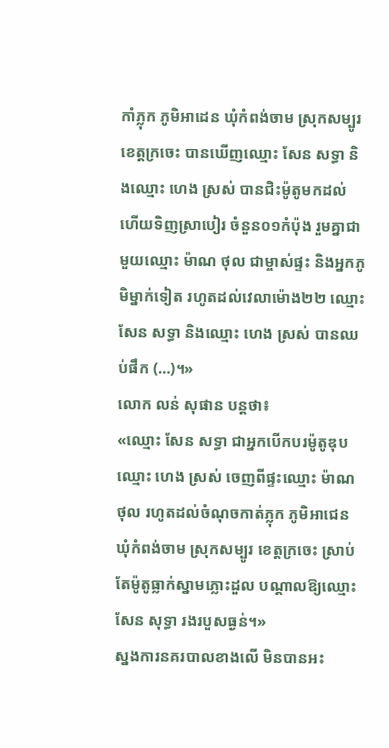កាំភ្លុក ភូមិអាដេន ឃុំកំពង់ចាម ស្រុកសម្បូរ ខេត្តក្រចេះ បានឃើញឈ្មោះ សែន សទ្ធា និងឈ្មោះ ហេង ស្រស់ បានជិះម៉ូតូមកដល់ ហើយទិញស្រាបៀរ ចំនួន០១កំប៉ុង រួមគ្នាជាមួយឈ្មោះ ម៉ាណ ថុល ជាម្ចាស់ផ្ទះ និងអ្នកភូមិម្នាក់ទៀត រហូតដល់វេលាម៉ោង២២ ឈ្មោះ សែន សទ្ធា និងឈ្មោះ ហេង ស្រស់ បានឈប់ផឹក (…)។»
លោក លន់ សុផាន បន្តថា៖
«ឈ្មោះ សែន សទ្ធា ជាអ្នកបើកបរម៉ូតូឌុបឈ្មោះ ហេង ស្រស់ ចេញពីផ្ទះឈ្មោះ ម៉ាណ ថុល រហូតដល់ចំណុចកាត់ភ្លុក ភូមិអាជេន ឃុំកំពង់ចាម ស្រុកសម្បូរ ខេត្តក្រចេះ ស្រាប់តែម៉ូតូធ្លាក់ស្នាមភ្លោះដួល បណ្ដាលឱ្យឈ្មោះ សែន សុទ្ធា រងរបួសធ្ងន់។»
ស្នងការនគរបាលខាងលើ មិនបានអះ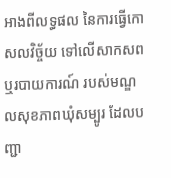អាងពីលទ្ធផល នៃការធ្វើកោសលវិច្ច័យ ទៅលើសាកសព ឬរបាយការណ៍ របស់មណ្ឌលសុខភាពឃុំសម្បូរ ដែលបញ្ជា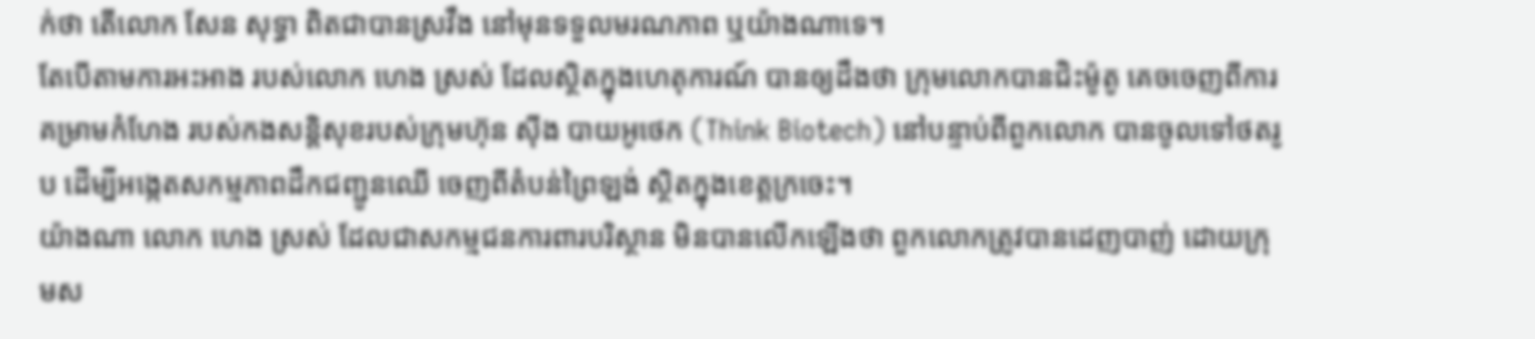ក់ថា តើលោក សែន សុទ្ធា ពិតជាបានស្រវឹង នៅមុនទទួលមរណភាព ឬយ៉ាងណាទេ។
តែបើតាមការអះអាង របស់លោក ហេង ស្រស់ ដែលស្ថិតក្នុងហេតុការណ៍ បានឲ្យដឹងថា ក្រុមលោកបានជិះម៉ូតូ គេចចេញពីការគម្រាមកំហែង របស់កងសន្តិសុខរបស់ក្រុមហ៊ុន ស៊ីង បាយអូថេក (Think Biotech) នៅបន្ទាប់ពីពួកលោក បានចូលទៅថតរូប ដើម្បីអង្កេតសកម្មភាពដឹកជញ្ជូនឈើ ចេញពីតំបន់ព្រៃឡង់ ស្ថិតក្នុងខេត្តក្រចេះ។
យ៉ាងណា លោក ហេង ស្រស់ ដែលជាសកម្មជនការពារបរិស្ថាន មិនបានលើកឡើងថា ពួកលោកត្រូវបានដេញបាញ់ ដោយក្រុមស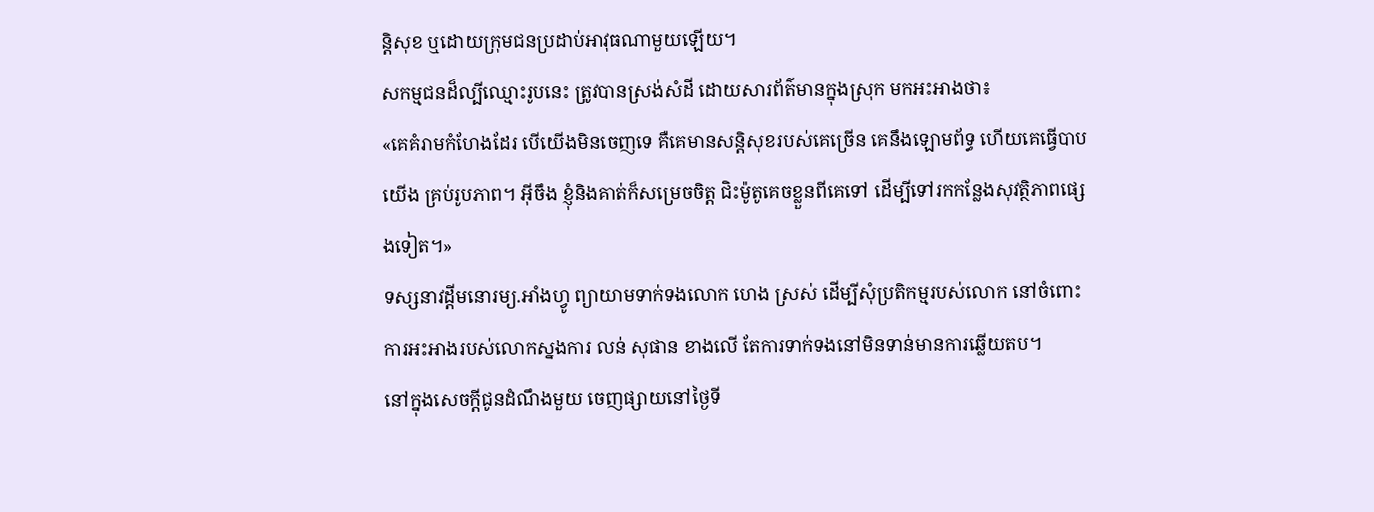ន្តិសុខ ឬដោយក្រុមជនប្រដាប់អាវុធណាមួយឡើយ។
សកម្មជនដ៏ល្បីឈ្មោះរូបនេះ ត្រូវបានស្រង់សំដី ដោយសារព័ត៌មានក្នុងស្រុក មកអះអាងថា៖
«គេគំរាមកំហែងដែរ បើយើងមិនចេញទេ គឺគេមានសន្តិសុខរបស់គេច្រើន គេនឹងឡោមព័ទ្ធ ហើយគេធ្វើបាបយើង គ្រប់រូបភាព។ អ៊ីចឹង ខ្ញុំនិងគាត់ក៏សម្រេចចិត្ត ជិះម៉ូតូគេចខ្លួនពីគេទៅ ដើម្បីទៅរកកន្លែងសុវត្ថិភាពផ្សេងទៀត។»
ទស្សនាវដ្ដីមនោរម្យ.អាំងហ្វូ ព្យាយាមទាក់ទងលោក ហេង ស្រស់ ដើម្បីសុំប្រតិកម្មរបស់លោក នៅចំពោះការអះអាងរបស់លោកស្នងការ លន់ សុផាន ខាងលើ តែការទាក់ទងនៅមិនទាន់មានការឆ្លើយតប។
នៅក្នុងសេចក្ដីជូនដំណឹងមួយ ចេញផ្សាយនៅថ្ងៃទី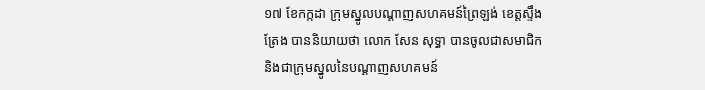១៧ ខែកក្កដា ក្រុមស្នូលបណ្ដាញសហគមន៍ព្រៃឡង់ ខេត្តស្ទឹងត្រែង បាននិយាយថា លោក សែន សុទ្ធា បានចូលជាសមាជិក និងជាក្រុមស្នូលនៃបណ្ដាញសហគមន៍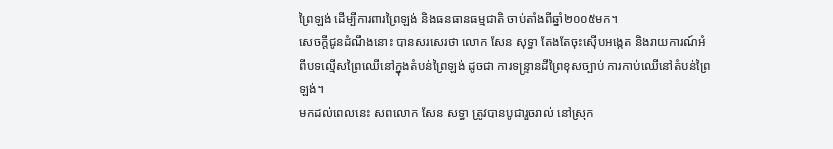ព្រៃឡង់ ដើម្បីការពារព្រៃឡង់ និងធនធានធម្មជាតិ ចាប់តាំងពីឆ្នាំ២០០៥មក។
សេចក្ដីជូនដំណឹងនោះ បានសរសេរថា លោក សែន សុទ្ធា តែងតែចុះស៊ើបអង្កេត និងរាយការណ៍អំពីបទល្មើសព្រៃឈើនៅក្នុងតំបន់ព្រៃឡង់ ដូចជា ការទន្ទ្រានដីព្រៃខុសច្បាប់ ការកាប់ឈើនៅតំបន់ព្រៃឡង់។
មកដល់ពេលនេះ សពលោក សែន សទ្ធា ត្រូវបានបូជារួចរាល់ នៅស្រុក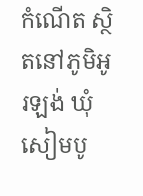កំណើត ស្ថិតនៅភូមិអូរឡង់ ឃុំសៀមបូ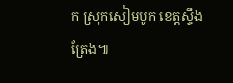ក ស្រុកសៀមបូក ខេត្តស្ទឹងត្រែង៕